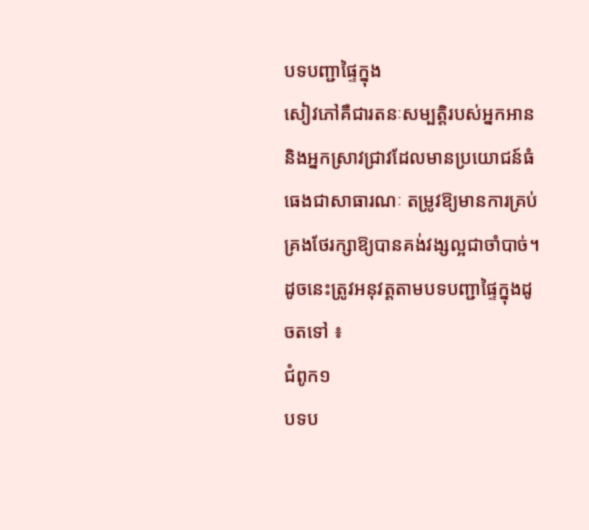បទបញ្ជាផ្ទៃក្នុង
សៀវភៅគឺជារតនៈសម្បត្តិរបស់អ្នកអាន និងអ្នកស្រាវជ្រាវដែលមានប្រយោជន៍ធំធេងជាសាធារណៈ តម្រូវឱ្យមានការគ្រប់គ្រងថែរក្សាឱ្យបានគង់វង្សល្អជាចាំបាច់។ ដូចនេះត្រូវអនុវត្តតាមបទបញ្ជាផ្ទៃក្នុងដូចតទៅ ៖
ជំពូក១
បទប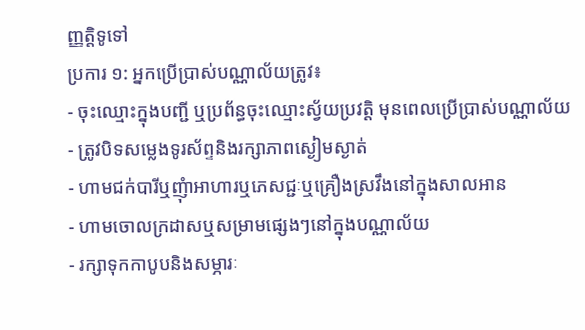ញ្ញត្តិទូទៅ
ប្រការ ១: អ្នកប្រើប្រាស់បណ្ណាល័យត្រូវ៖
- ចុះឈ្មោះក្នុងបញ្ជី ឬប្រព័ន្ធចុះឈ្មោះស្វ័យប្រវត្តិ មុនពេលប្រើប្រាស់បណ្ណាល័យ
- ត្រូវបិទសម្លេងទូរស័ព្ទនិងរក្សាភាពស្ងៀមស្ងាត់
- ហាមជក់បារីឬញុំាអាហារឬភេសជ្ជៈឬគ្រឿងស្រវឹងនៅក្នុងសាលអាន
- ហាមចោលក្រដាសឬសម្រាមផ្សេងៗនៅក្នុងបណ្ណាល័យ
- រក្សាទុកកាបូបនិងសម្ភារៈ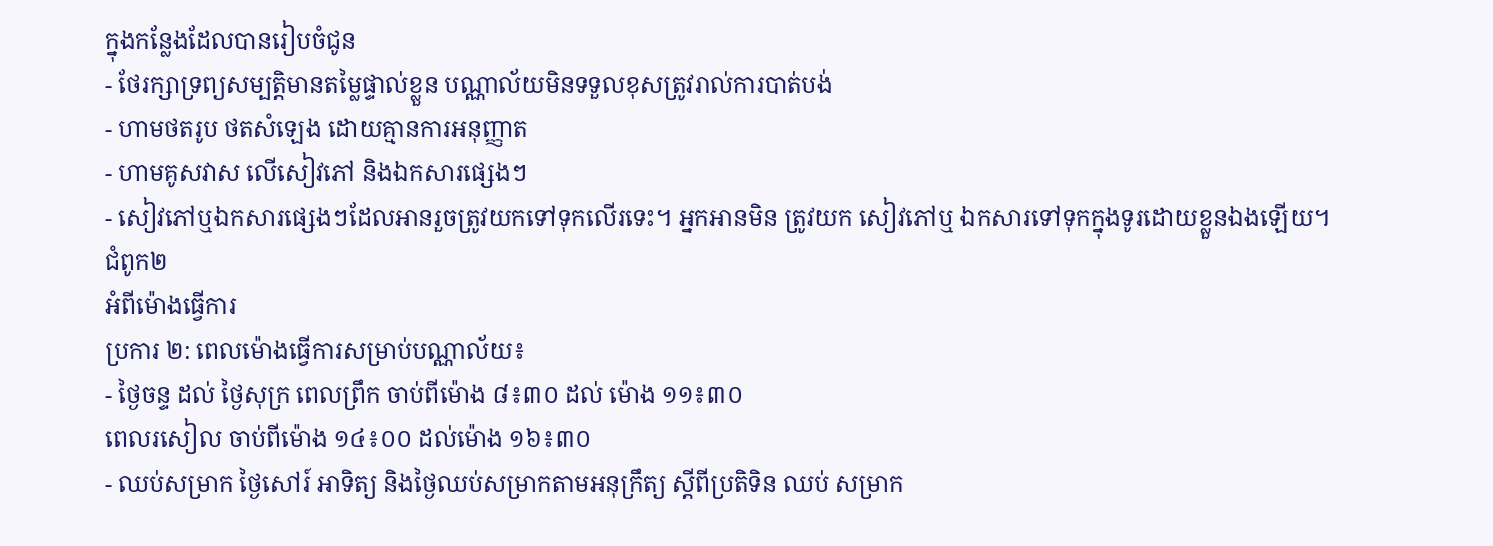ក្នុងកន្លែងដែលបានរៀបចំជូន
- ថែរក្សាទ្រព្យសម្បតិ្តមានតម្លៃផ្ទាល់ខ្លួន បណ្ណាល័យមិនទទួលខុសត្រូវរាល់ការបាត់បង់
- ហាមថតរូប ថតសំឡេង ដោយគ្មានការអនុញ្ញាត
- ហាមគូសវាស លើសៀវភៅ និងឯកសារផ្សេងៗ
- សៀវភៅឬឯកសារផ្សេងៗដែលអានរួចត្រូវយកទៅទុកលើរទេះ។ អ្នកអានមិន ត្រូវយក សៀវភៅឬ ឯកសារទៅទុកក្នុងទូរដោយខ្លួនឯងឡើយ។
ជំពូក២
អំពីម៉ោងធ្វើការ
ប្រការ ២: ពេលម៉ោងធ្វើការសម្រាប់បណ្ណាល័យ៖
- ថ្ងៃចន្ទ ដល់ ថ្ងៃសុក្រ ពេលព្រឹក ចាប់ពីម៉ោង ៨៖៣០ ដល់ ម៉ោង ១១៖៣០
ពេលរសៀល ចាប់ពីម៉ោង ១៤៖០០ ដល់ម៉ោង ១៦៖៣០
- ឈប់សម្រាក ថ្ងៃសៅរ៍ អាទិត្យ និងថ្ងៃឈប់សម្រាកតាមអនុក្រឹត្យ ស្តីពីប្រតិទិន ឈប់ សម្រាក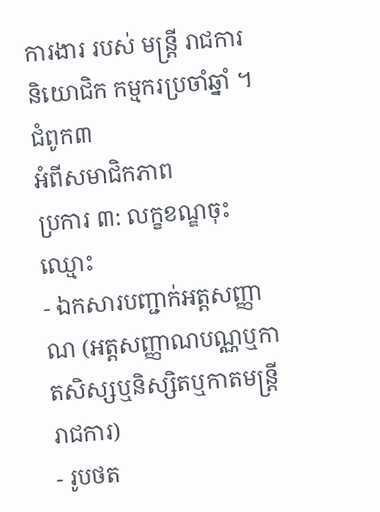ការងារ របស់ មន្ត្រី រាជការ និយោជិក កម្មករប្រចាំឆ្នាំ ។
ជំពូក៣
អំពីសមាជិកភាព
ប្រការ ៣: លក្ខខណ្ឌចុះឈ្មោះ
- ឯកសារបញ្ជាក់អត្តសញ្ញាណ (អត្តសញ្ញាណបណ្ណឬកាតសិស្សឬនិស្សិតឬកាតមន្ត្រីរាជការ)
- រូបថត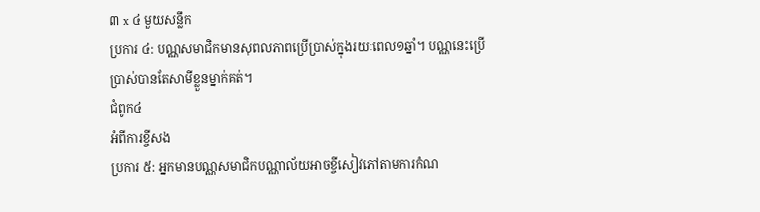៣ x ៤ មួយសន្លឹក
ប្រការ ៤: បណ្ណសមាជិកមានសុពលភាពប្រើប្រាស់ក្នុងរយៈពេល១ឆ្នាំ។ បណ្ណនេះប្រើប្រាស់បានតែសាមីខ្លួនម្នាក់គត់។
ជំពូក៤
អំពីការខ្ចីសង
ប្រការ ៥: អ្នកមានបណ្ណសមាជិកបណ្ណាល័យអាចខ្ចីសៀវភៅតាមការកំណ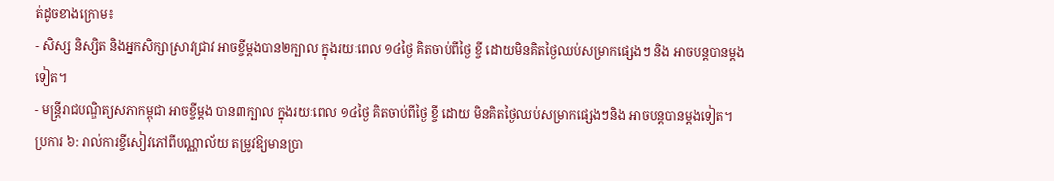ត់ដូចខាងក្រោម៖
- សិស្ស និស្សិត និងអ្នកសិក្សាស្រាវជ្រាវ អាចខ្ចីម្តងបាន២ក្បាល ក្នុងរយៈពេល ១៤ថ្ងៃ គិតចាប់ពីថ្ងៃ ខ្ចី ដោយមិនគិតថ្ងៃឈប់សម្រាកផ្សេងៗ និង អាចបន្តបានម្តង ទៀត។
- មន្ត្រីរាជបណ្ឌិត្យសភាកម្ពុជា អាចខ្ចីម្តង បាន៣ក្បាល ក្នុងរយៈពេល ១៤ថ្ងៃ គិតចាប់ពីថ្ងៃ ខ្ចី ដោយ មិនគិតថ្ងៃឈប់សម្រាកផ្សេងៗនិង អាចបន្តបានម្តងទៀត។
ប្រការ ៦: រាល់ការខ្ចីសៀវភៅពីបណ្ណាល័យ តម្រូវឱ្យមានប្រា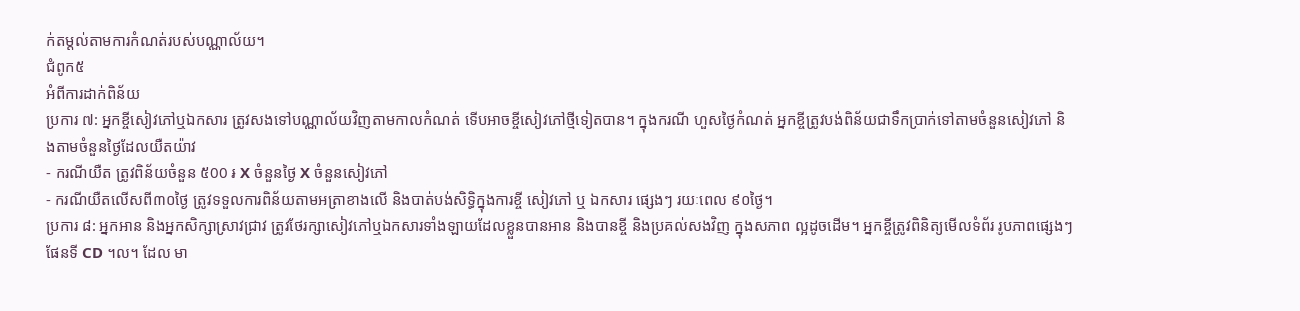ក់តម្តល់តាមការកំណត់របស់បណ្ណាល័យ។
ជំពូក៥
អំពីការដាក់ពិន័យ
ប្រការ ៧: អ្នកខ្ចីសៀវភៅឬឯកសារ ត្រូវសងទៅបណ្ណាល័យវិញតាមកាលកំណត់ ទើបអាចខ្ចីសៀវភៅថ្មីទៀតបាន។ ក្នុងករណី ហួសថ្ងៃកំណត់ អ្នកខ្ចីត្រូវបង់ពិន័យជាទឹកប្រាក់ទៅតាមចំនួនសៀវភៅ និងតាមចំនួនថ្ងៃដែលយឺតយ៉ាវ
- ករណីយឺត ត្រូវពិន័យចំនួន ៥00 ៛ X ចំនួនថ្ងៃ X ចំនួនសៀវភៅ
- ករណីយឺតលើសពី៣០ថ្ងៃ ត្រូវទទួលការពិន័យតាមអត្រាខាងលើ និងបាត់បង់សិទ្ធិក្នុងការខ្ចី សៀវភៅ ឬ ឯកសារ ផ្សេងៗ រយៈពេល ៩០ថ្ងៃ។
ប្រការ ៨: អ្នកអាន និងអ្នកសិក្សាស្រាវជ្រាវ ត្រូវថែរក្សាសៀវភៅឬឯកសារទាំងឡាយដែលខ្លួនបានអាន និងបានខ្ចី និងប្រគល់សងវិញ ក្នុងសភាព ល្អដូចដើម។ អ្នកខ្ចីត្រូវពិនិត្យមើលទំព័រ រូបភាពផ្សេងៗ ផែនទី CD ។ល។ ដែល មា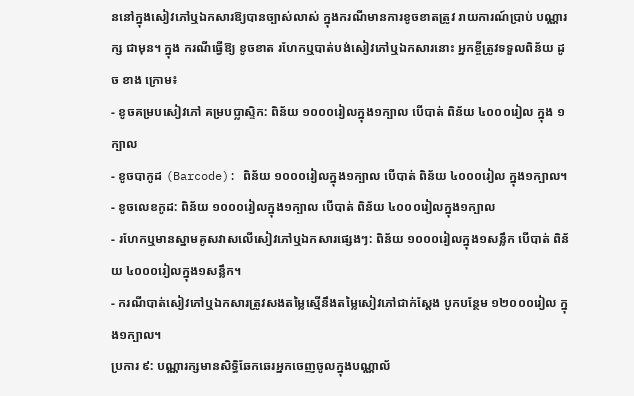ននៅក្នុងសៀវភៅឬឯកសារឱ្យបានច្បាស់លាស់ ក្នុងករណីមានការខូចខាតត្រូវ រាយការណ៍ប្រាប់ បណ្ណារក្ស ជាមុន។ ក្នុង ករណីធ្វើឱ្យ ខូចខាត រហែកឬបាត់បង់សៀវភៅឬឯកសារនោះ អ្នកខ្ចីត្រូវទទួលពិន័យ ដូច ខាង ក្រោម៖
- ខូចគម្របសៀវភៅ គម្របប្លាស្ទិក: ពិន័យ ១០០០រៀលក្នុង១ក្បាល បើបាត់ ពិន័យ ៤០០០រៀល ក្នុង ១ក្បាល
- ខូចបាកូដ (Barcode): ពិន័យ ១០០០រៀលក្នុង១ក្បាល បើបាត់ ពិន័យ ៤០០០រៀល ក្នុង១ក្បាល។
- ខូចលេខកូដ: ពិន័យ ១០០០រៀលក្នុង១ក្បាល បើបាត់ ពិន័យ ៤០០០រៀលក្នុង១ក្បាល
- រហែកឬមានស្នាមគូសវាសលើសៀវភៅឬឯកសារផ្សេងៗ: ពិន័យ ១០០០រៀលក្នុង១សន្លឹក បើបាត់ ពិន័យ ៤០០០រៀលក្នុង១សន្លឹក។
- ករណីបាត់សៀវភៅឬឯកសារត្រូវសងតម្លៃស្មើនឹងតម្លៃសៀវភៅជាក់ស្តែង បូកបន្ថែម ១២០០០រៀល ក្នុង១ក្បាល។
ប្រការ ៩: បណ្ណារក្សមានសិទ្ធិឆែកឆេរអ្នកចេញចូលក្នុងបណ្ណាល័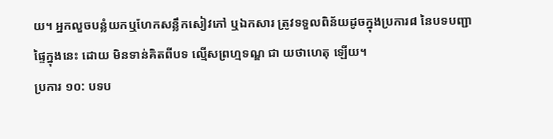យ។ អ្នកលួចបន្លំយកឬហែកសន្លឹកសៀវភៅ ឬឯកសារ ត្រូវទទួលពិន័យដូចក្នុងប្រការ៨ នៃបទបញ្ជាផ្ទៃក្នុងនេះ ដោយ មិនទាន់គិតពីបទ ល្មើសព្រហ្មទណ្ឌ ជា យថាហេតុ ឡើយ។
ប្រការ ១០: បទប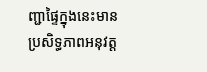ញ្ជាផ្ទៃក្នុងនេះមានប្រសិទ្ធភាពអនុវត្ត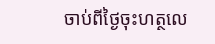ចាប់ពីថ្ងៃចុះហត្ថលេ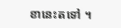ខានេះតទៅ ។